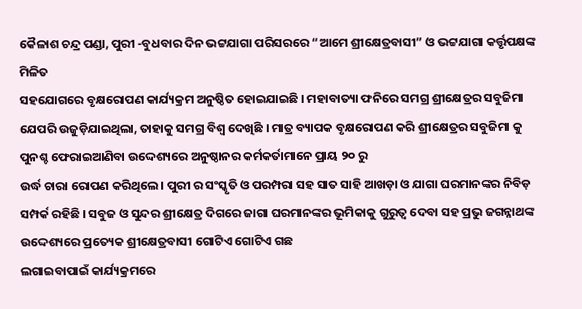କୈଳାଶ ଚନ୍ଦ୍ର ପଣ୍ଡା, ପୁରୀ -ବୁଧବାର ଦିନ ଭଟ୍ଟଯାଗା ପରିସରରେ “ଆମେ ଶ୍ରୀକ୍ଷେତ୍ରବାସୀ” ଓ ଭଟ୍ଟଯାଗା କର୍ତ୍ତୃପକ୍ଷଙ୍କ ମିଳିତ
ସହଯୋଗରେ ବୃକ୍ଷରୋପଣ କାର୍ଯ୍ୟକ୍ରମ ଅନୁଷ୍ଠିତ ହୋଇଯାଇଛି । ମହାବାତ୍ୟା ଫନିରେ ସମଗ୍ର ଶ୍ରୀକ୍ଷେତ୍ରର ସବୁଜିମା ଯେପରି ଉଜୁଡ଼ିଯାଇଥିଲା, ତାହାକୁ ସମଗ୍ର ବିଶ୍ୱ ଦେଖିଛି । ମାତ୍ର ବ୍ୟାପକ ବୃକ୍ଷରୋପଣ କରି ଶ୍ରୀକ୍ଷେତ୍ରର ସବୁଜିମା କୁ ପୁନଶ୍ଚ ଫେରାଇଆଣିବା ଉଦ୍ଦେଶ୍ୟରେ ଅନୁଷ୍ଠାନର କର୍ମକର୍ତାମାନେ ପ୍ରାୟ ୨୦ ରୁ
ଉର୍ଦ୍ଧ ଚାରା ରୋପଣ କରିଥିଲେ । ପୁରୀ ର ସଂସ୍କୃତି ଓ ପରମ୍ପରା ସହ ସାତ ସାହି ଆଖଡ଼ା ଓ ଯାଗା ଘରମାନଙ୍କର ନିବିଡ଼ ସମ୍ପର୍କ ରହିଛି । ସବୁଜ ଓ ସୁନ୍ଦର ଶ୍ରୀକ୍ଷେତ୍ର ଦିଗରେ ଜାଗା ଘରମାନଙ୍କର ଭୂମିକାକୁ ଗୁରୁତ୍ବ ଦେବା ସହ ପ୍ରଭୁ ଜଗନ୍ନାଥଙ୍କ ଉଦ୍ଦେଶ୍ୟରେ ପ୍ରତ୍ୟେକ ଶ୍ରୀକ୍ଷେତ୍ରବାସୀ ଗୋଟିଏ ଗୋଟିଏ ଗଛ
ଲଗାଇବାପାଇଁ କାର୍ଯ୍ୟକ୍ରମରେ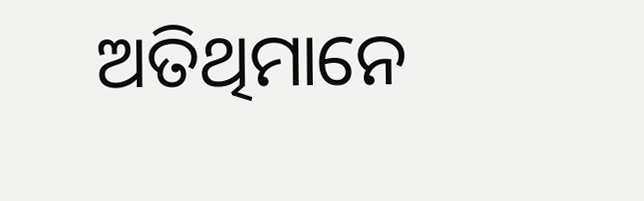ଅତିଥିମାନେ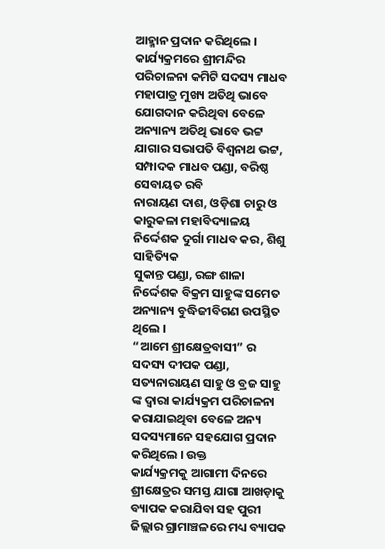ଆହ୍ମାନ ପ୍ରଦାନ କରିଥିଲେ । କାର୍ଯ୍ୟକ୍ରମରେ ଶ୍ରୀମନ୍ଦିର ପରିଚାଳନା କମିଟି ସଦସ୍ୟ ମାଧବ ମହାପାତ୍ର ମୁଖ୍ୟ ଅତିଥି ଭାବେ ଯୋଗଦାନ କରିଥିବା ବେଳେ ଅନ୍ୟାନ୍ୟ ଅତିଥି ଭାବେ ଭଟ୍ଟ ଯାଗାର ସଭାପତି ବିଶ୍ଵନାଥ ଭଟ୍ଟ, ସମ୍ପାଦକ ମାଧବ ପଣ୍ଡା, ବରିଷ୍ଠ ସେବାୟତ ରବି
ନାରାୟଣ ଦାଶ, ଓଡ଼ିଶା ଚାରୁ ଓ କାରୁକଳା ମହାବିଦ୍ୟାଳୟ ନିର୍ଦ୍ଦେଶକ ଦୁର୍ଗା ମାଧବ କର, ଶିଶୁ ସାହିତ୍ୟିକ
ସୁକାନ୍ତ ପଣ୍ଡା, ରଙ୍ଗ ଶାଳା ନିର୍ଦ୍ଦେଶକ ବିକ୍ରମ ସାହୁଙ୍କ ସମେତ ଅନ୍ୟାନ୍ୟ ବୁଦ୍ଧିଜୀବିଗଣ ଉପସ୍ଥିତ ଥିଲେ ।
“ଆମେ ଶ୍ରୀକ୍ଷେତ୍ରବାସୀ” ର ସଦସ୍ୟ ଦୀପକ ପଣ୍ଡା, ସତ୍ୟନାରାୟଣ ସାହୁ ଓ ବ୍ରଜ ସାହୁ ଙ୍କ ଦ୍ଵାରା କାର୍ଯ୍ୟକ୍ରମ ପରିଚାଳନା କରାଯାଇଥିବା ବେଳେ ଅନ୍ୟ ସଦସ୍ୟମାନେ ସହଯୋଗ ପ୍ରଦାନ କରିଥିଲେ । ଉକ୍ତ
କାର୍ଯ୍ୟକ୍ରମକୁ ଆଗାମୀ ଦିନରେ ଶ୍ରୀକ୍ଷେତ୍ରର ସମସ୍ତ ଯାଗା ଆଖଡ଼ାକୁ ବ୍ୟାପକ କରାଯିବା ସହ ପୁରୀ ଜିଲ୍ଲାର ଗ୍ରାମାଞ୍ଚଳରେ ମଧ୍ୟ ବ୍ୟାପକ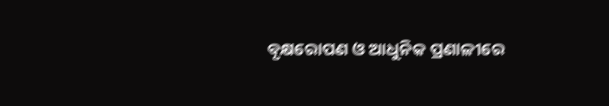ବୃକ୍ଷରୋପଣ ଓ ଆଧୁନିକ ପ୍ରଣାଳୀରେ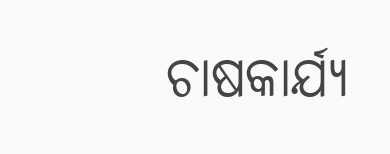ଚାଷକାର୍ଯ୍ୟ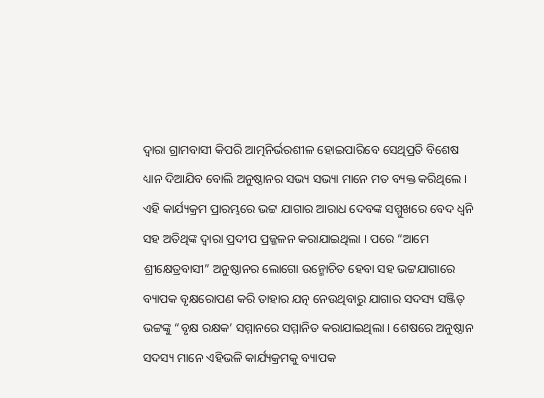ଦ୍ବାରା ଗ୍ରାମବାସୀ କିପରି ଆତ୍ମନିର୍ଭରଶୀଳ ହୋଇପାରିବେ ସେଥିପ୍ରତି ବିଶେଷ ଧ୍ୟାନ ଦିଆଯିବ ବୋଲି ଅନୁଷ୍ଠାନର ସଭ୍ୟ ସଭ୍ୟା ମାନେ ମତ ବ୍ୟକ୍ତ କରିଥିଲେ । ଏହି କାର୍ଯ୍ୟକ୍ରମ ପ୍ରାରମ୍ଭରେ ଭଟ୍ଟ ଯାଗାର ଆରାଧ ଦେବଙ୍କ ସମ୍ମୁଖରେ ବେଦ ଧ୍ବନି ସହ ଅତିଥିଙ୍କ ଦ୍ଵାରା ପ୍ରଦୀପ ପ୍ରଜ୍ଜଳନ କରାଯାଇଥିଲା । ପରେ “ଆମେ ଶ୍ରୀକ୍ଷେତ୍ରବାସୀ” ଅନୁଷ୍ଠାନର ଲୋଗୋ ଉନ୍ମୋଚିତ ହେବା ସହ ଭଟ୍ଟଯାଗାରେ ବ୍ୟାପକ ବୃକ୍ଷରୋପଣ କରି ତାହାର ଯତ୍ନ ନେଉଥିବାରୁ ଯାଗାର ସଦସ୍ୟ ସଞ୍ଜିତ୍ ଭଟ୍ଟଙ୍କୁ “ବୃକ୍ଷ ରକ୍ଷକ’ ସମ୍ମାନରେ ସମ୍ମାନିତ କରାଯାଇଥିଲା । ଶେଷରେ ଅନୁଷ୍ଠାନ ସଦସ୍ୟ ମାନେ ଏହିଭଳି କାର୍ଯ୍ୟକ୍ରମକୁ ବ୍ୟାପକ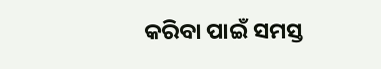କରିବା ପାଇଁ ସମସ୍ତ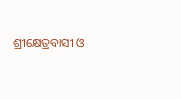ଶ୍ରୀକ୍ଷେତ୍ରବାସୀ ଓ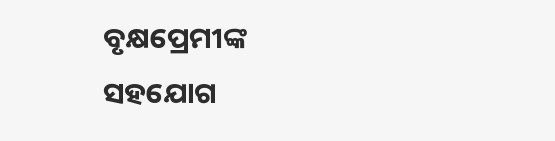ବୃକ୍ଷପ୍ରେମୀଙ୍କ
ସହଯୋଗ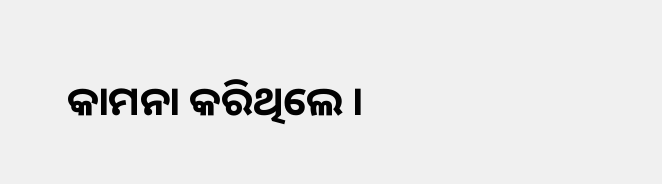କାମନା କରିଥିଲେ ।